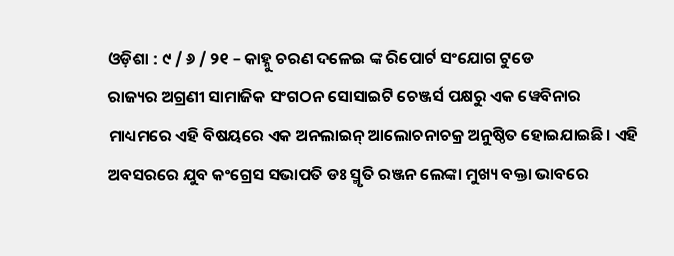ଓଡ଼ିଶା : ୯ / ୬ / ୨୧ – କାହ୍ନୁ ଚରଣ ଦଳେଇ ଙ୍କ ରିପୋର୍ଟ ସଂଯୋଗ ଟୁଡେ
ରାଜ୍ୟର ଅଗ୍ରଣୀ ସାମାଜିକ ସଂଗଠନ ସୋସାଇଟି ଚେଞ୍ଜର୍ସ ପକ୍ଷରୁ ଏକ ୱେବିନାର ମାଧ୍ୟମରେ ଏହି ବିଷୟରେ ଏକ ଅନଲାଇନ୍ ଆଲୋଚନାଚକ୍ର ଅନୁଷ୍ଠିତ ହୋଇଯାଇଛି। ଏହି ଅବସରରେ ଯୁବ କଂଗ୍ରେସ ସଭାପତି ଡଃ ସ୍ମୃତି ରଞ୍ଜନ ଲେଙ୍କା ମୁଖ୍ୟ ବକ୍ତା ଭାବରେ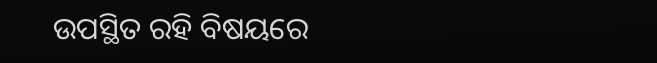ଉପସ୍ଥିତ ରହି ବିଷୟରେ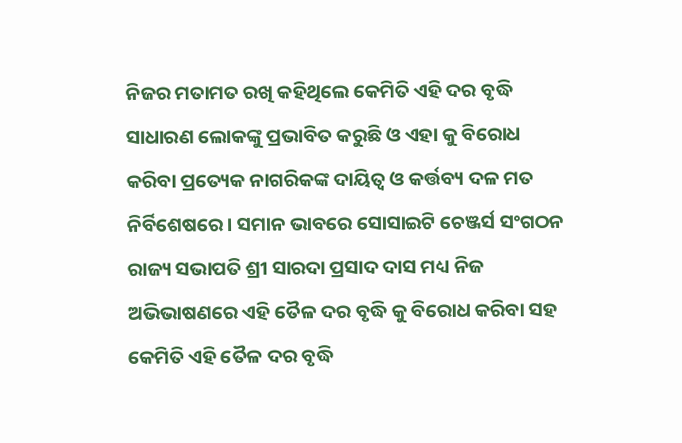ନିଜର ମତାମତ ରଖି କହିଥିଲେ କେମିତି ଏହି ଦର ବୃଦ୍ଧି ସାଧାରଣ ଲୋକଙ୍କୁ ପ୍ରଭାବିତ କରୁଛି ଓ ଏହା କୁ ବିରୋଧ କରିବା ପ୍ରତ୍ୟେକ ନାଗରିକଙ୍କ ଦାୟିତ୍ୱ ଓ କର୍ତ୍ତବ୍ୟ ଦଳ ମତ ନିର୍ବିଶେଷରେ। ସମାନ ଭାବରେ ସୋସାଇଟି ଚେଞ୍ଜର୍ସ ସଂଗଠନ ରାଜ୍ୟ ସଭାପତି ଶ୍ରୀ ସାରଦା ପ୍ରସାଦ ଦାସ ମଧ୍ୟ ନିଜ ଅଭିଭାଷଣରେ ଏହି ତୈଳ ଦର ବୃଦ୍ଧି କୁ ବିରୋଧ କରିବା ସହ କେମିତି ଏହି ତୈଳ ଦର ବୃଦ୍ଧି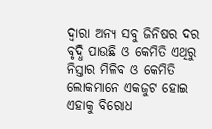ଦ୍ୱାରା ଅନ୍ୟ ସବୁ ଜିନିଷର ଦର ବୃଦ୍ଧି ପାଉଛି ଓ କେମିତି ଏଥିରୁ ନିସ୍ତାର ମିଳିବ ଓ କେମିତି ଲୋକମାନେ ଏକଜୁଟ ହୋଇ ଏହାକୁ ବିରୋଧ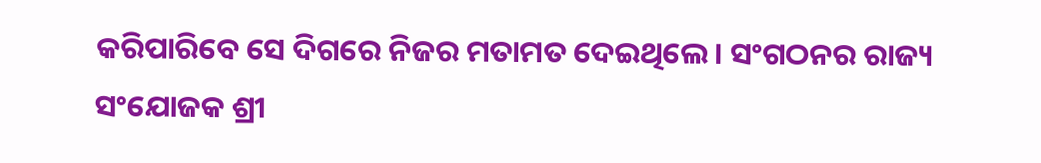କରିପାରିବେ ସେ ଦିଗରେ ନିଜର ମତାମତ ଦେଇଥିଲେ। ସଂଗଠନର ରାଜ୍ୟ ସଂଯୋଜକ ଶ୍ରୀ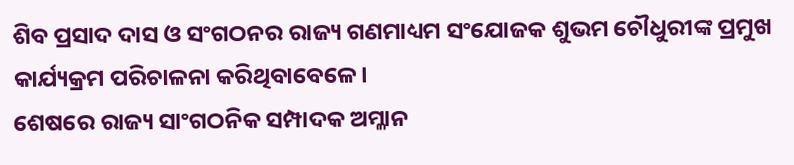ଶିବ ପ୍ରସାଦ ଦାସ ଓ ସଂଗଠନର ରାଜ୍ୟ ଗଣମାଧ୍ୟମ ସଂଯୋଜକ ଶୁଭମ ଚୌଧୁରୀଙ୍କ ପ୍ରମୁଖ କାର୍ଯ୍ୟକ୍ରମ ପରିଚାଳନା କରିଥିବାବେଳେ।
ଶେଷରେ ରାଜ୍ୟ ସାଂଗଠନିକ ସମ୍ପାଦକ ଅମ୍ଳାନ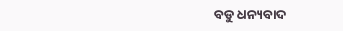ବଡୁ ଧନ୍ୟବାଦ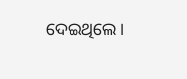ଦେଇଥିଲେ।